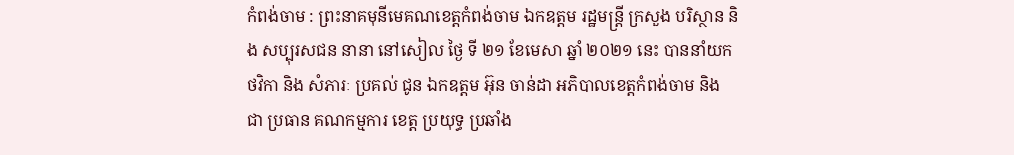កំពង់ចាម : ព្រះនាគមុនីមេគណខេត្តកំពង់ចាម ឯកឧត្ដម រដ្ឋមន្ត្រី ក្រសួង បរិស្ថាន និង សប្បុរសជន នានា នៅសៀល ថ្ងៃ ទី ២១ ខែមេសា ឆ្នាំ ២០២១ នេះ បាននាំយក ថវិកា និង សំភារៈ ប្រគល់ ជូន ឯកឧត្តម អ៊ុន ចាន់ដា អភិបាលខេត្តកំពង់ចាម និង ជា ប្រធាន គណកម្មការ ខេត្ត ប្រយុទ្ធ ប្រឆាំង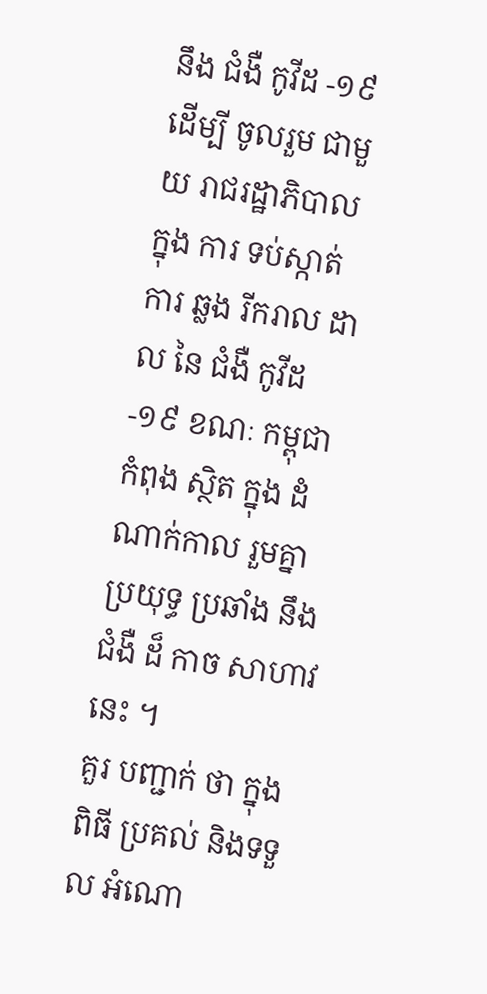នឹង ជំងឺ កូវីដ -១៩ ដេីម្បី ចូលរួម ជាមួយ រាជរដ្ឋាភិបាល ក្នុង ការ ទប់ស្កាត់ ការ ឆ្លង រីករាល ដាល នៃ ជំងឺ កូវីដ -១៩ ខណៈ កម្ពុជា កំពុង ស្ថិត ក្នុង ដំណាក់កាល រួមគ្នា ប្រយុទ្ធ ប្រឆាំង នឹង ជំងឺ ដ៏ កាច សាហាវ នេះ ។
គួរ បញ្ជាក់ ថា ក្នុង ពិធី ប្រគល់ និងទទួល អំណោ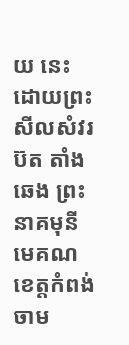យ នេះ ដោយព្រះសីលសំវរ ប៊ត តាំងឆេង ព្រះនាគមុនីមេគណខេត្តកំពង់ចាម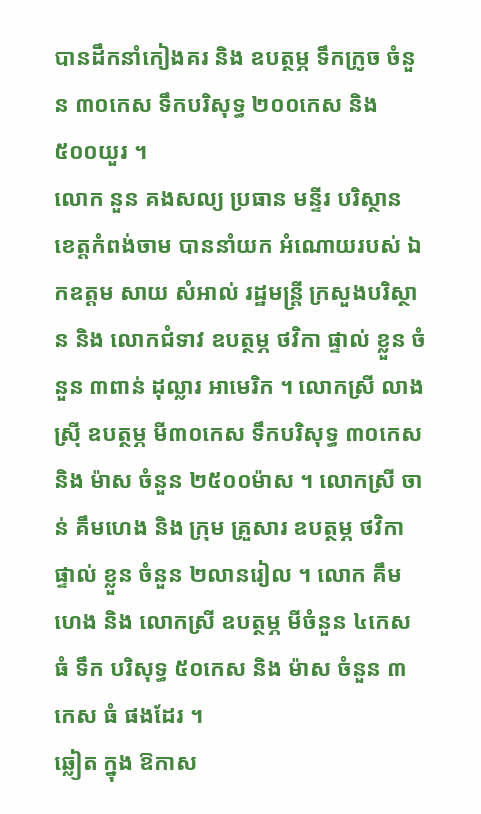បានដឹកនាំកៀងគរ និង ឧបត្ថម្ភ ទឹកក្រូច ចំនួន ៣០កេស ទឹកបរិសុទ្ធ ២០០កេស និង ៥០០យួរ ។
លោក នួន គងសល្យ ប្រធាន មន្ទីរ បរិស្ថាន ខេត្តកំពង់ចាម បាននាំយក អំណោយរបស់ ឯកឧត្តម សាយ សំអាល់ រដ្ឋមន្ត្រី ក្រសួងបរិស្ថាន និង លោកជំទាវ ឧបត្ថម្ភ ថវិកា ផ្ទាល់ ខ្លួន ចំនួន ៣ពាន់ ដុល្លារ អាមេរិក ។ លោកស្រី លាង ស្រ៊ី ឧបត្ថម្ភ មី៣០កេស ទឹកបរិសុទ្ធ ៣០កេស និង ម៉ាស ចំនួន ២៥០០ម៉ាស ។ លោកស្រី ចាន់ គឹមហេង និង ក្រុម គ្រួសារ ឧបត្ថម្ភ ថវិកា ផ្ទាល់ ខ្លួន ចំនួន ២លានរៀល ។ លោក គឹម ហេង និង លោកស្រី ឧបត្ថម្ភ មីចំនួន ៤កេស ធំ ទឹក បរិសុទ្ធ ៥០កេស និង ម៉ាស ចំនួន ៣កេស ធំ ផងដែរ ។
ឆ្លៀត ក្នុង ឱកាស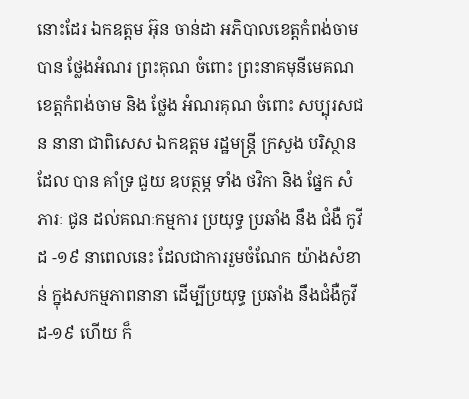នោះដែរ ឯកឧត្តម អ៊ុន ចាន់ដា អភិបាលខេត្តកំពង់ចាម បាន ថ្លែងអំណរ ព្រះគុណ ចំពោះ ព្រះនាគមុនីមេគណខេត្តកំពង់ចាម និង ថ្លែង អំណរគុណ ចំពោះ សប្បុរសជន នានា ជាពិសេស ឯកឧត្តម រដ្ឋមន្រ្តី ក្រសួង បរិស្ថាន ដែល បាន គាំទ្រ ជួយ ឧបត្ថម្ភ ទាំង ថវិកា និង ផ្នែក សំភារៈ ជូន ដល់គណៈកម្មការ ប្រយុទ្ធ ប្រឆាំង នឹង ជំងឺ កូវីដ -១៩ នាពេលនេះ ដែលជាការរួមចំណែក យ៉ាងសំខាន់ ក្នុងសកម្មភាពនានា ដើម្បីប្រយុទ្ធ ប្រឆាំង នឹងជំងឺកូវីដ-១៩ ហើយ ក៏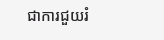ជាការជួយរំ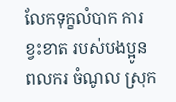លែកទុក្ខលំបាក ការខ្វះខាត របស់បងប្អូន ពលករ ចំណូល ស្រុក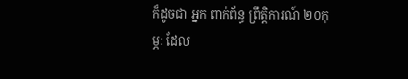ក៏ដូចជា អ្នក ពាក់ព័ន្ធ ព្រឹត្តិការណ៍ ២០កុម្ភៈ ដែល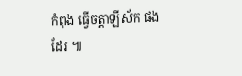កំពុង ធ្វើចត្តាឡីស័ក ផង ដែរ ៕